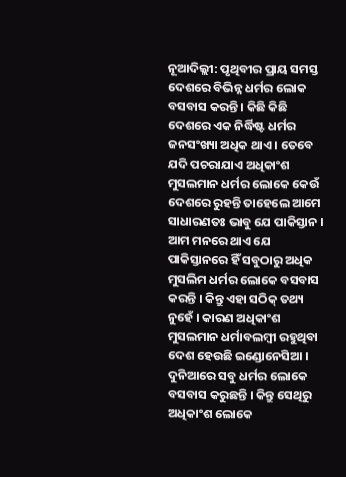ନୂଆଦିଲ୍ଲୀ: ପୃଥିବୀର ପ୍ରାୟ ସମସ୍ତ ଦେଶରେ ବିଭିନ୍ନ ଧର୍ମର ଲୋକ ବସବାସ କରନ୍ତି । କିଛି କିଛି ଦେଶରେ ଏକ ନିର୍ଦ୍ଧିଷ୍ଟ ଧର୍ମର ଜନସଂଖ୍ୟା ଅଧିକ ଥାଏ । ତେବେ ଯଦି ପଚରାଯାଏ ଅଧିକାଂଶ ମୁସଲମାନ ଧର୍ମର ଲୋକେ କେଉଁ ଦେଶରେ ରୁହନ୍ତି ତାହେଲେ ଆମେ ସାଧାରଣତଃ ଭାବୁ ଯେ ପାକିସ୍ତାନ । ଆମ ମନରେ ଥାଏ ଯେ ପାକିସ୍ତାନରେ ହିଁ ସବୁଠାରୁ ଅଧିକ ମୁସଲିମ ଧର୍ମର ଲୋକେ ବସବାସ କରନ୍ତି । କିନ୍ତୁ ଏହା ସଠିକ୍ ତଥ୍ୟ ନୁହେଁ । କାରଣ ଅଧିକାଂଶ ମୁସଲମାନ ଧର୍ମାବଲମ୍ବୀ ରହୁଥିବା ଦେଶ ହେଉଛି ଇଣ୍ଡୋନେସିଆ ।
ଦୁନିଆରେ ସବୁ ଧର୍ମର ଲୋକେ ବସବାସ କରୁଛନ୍ତି । କିନ୍ତୁ ସେଥିରୁ ଅଧିକାଂଶ ଲୋକେ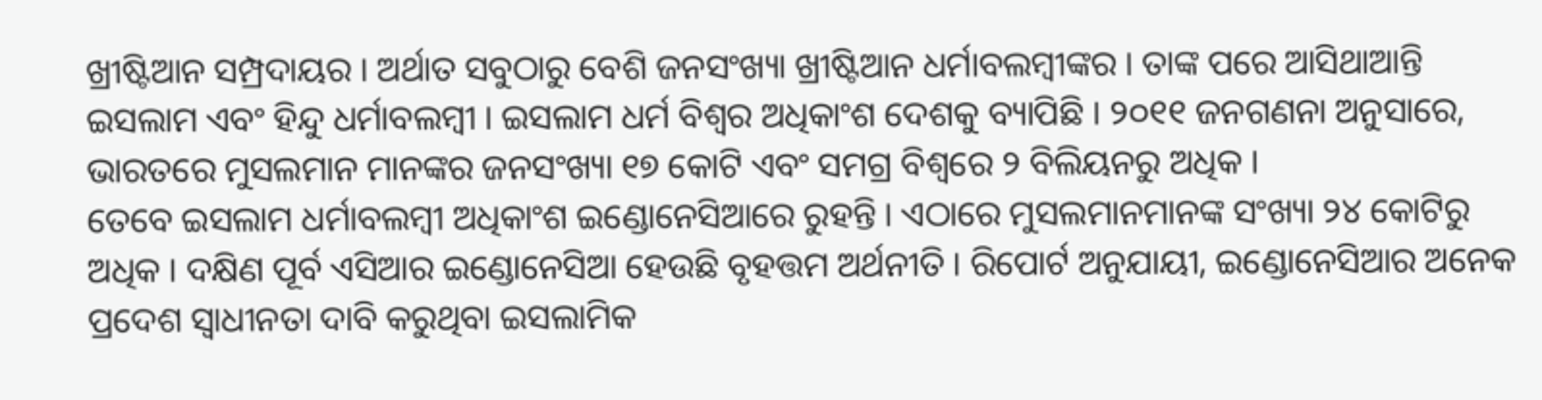ଖ୍ରୀଷ୍ଟିଆନ ସମ୍ପ୍ରଦାୟର । ଅର୍ଥାତ ସବୁଠାରୁ ବେଶି ଜନସଂଖ୍ୟା ଖ୍ରୀଷ୍ଟିଆନ ଧର୍ମାବଲମ୍ବୀଙ୍କର । ତାଙ୍କ ପରେ ଆସିଥାଆନ୍ତି ଇସଲାମ ଏବଂ ହିନ୍ଦୁ ଧର୍ମାବଲମ୍ବୀ । ଇସଲାମ ଧର୍ମ ବିଶ୍ଵର ଅଧିକାଂଶ ଦେଶକୁ ବ୍ୟାପିଛି । ୨୦୧୧ ଜନଗଣନା ଅନୁସାରେ, ଭାରତରେ ମୁସଲମାନ ମାନଙ୍କର ଜନସଂଖ୍ୟା ୧୭ କୋଟି ଏବଂ ସମଗ୍ର ବିଶ୍ୱରେ ୨ ବିଲିୟନରୁ ଅଧିକ ।
ତେବେ ଇସଲାମ ଧର୍ମାବଲମ୍ବୀ ଅଧିକାଂଶ ଇଣ୍ଡୋନେସିଆରେ ରୁହନ୍ତି । ଏଠାରେ ମୁସଲମାନମାନଙ୍କ ସଂଖ୍ୟା ୨୪ କୋଟିରୁ ଅଧିକ । ଦକ୍ଷିଣ ପୂର୍ବ ଏସିଆର ଇଣ୍ଡୋନେସିଆ ହେଉଛି ବୃହତ୍ତମ ଅର୍ଥନୀତି । ରିପୋର୍ଟ ଅନୁଯାୟୀ, ଇଣ୍ଡୋନେସିଆର ଅନେକ ପ୍ରଦେଶ ସ୍ୱାଧୀନତା ଦାବି କରୁଥିବା ଇସଲାମିକ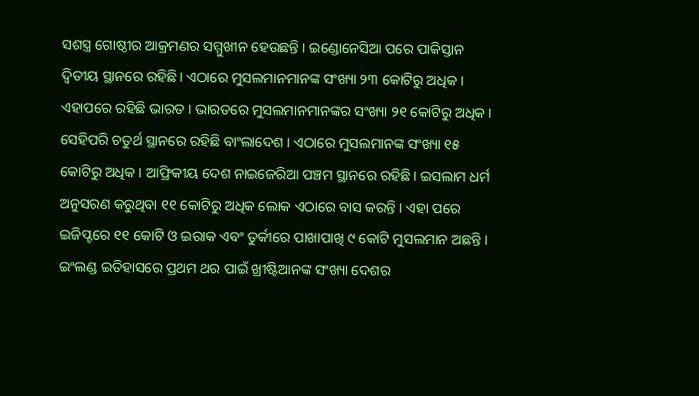ସଶସ୍ତ୍ର ଗୋଷ୍ଠୀର ଆକ୍ରମଣର ସମ୍ମୁଖୀନ ହେଉଛନ୍ତି । ଇଣ୍ଡୋନେସିଆ ପରେ ପାକିସ୍ତାନ ଦ୍ୱିତୀୟ ସ୍ଥାନରେ ରହିଛି। ଏଠାରେ ମୁସଲମାନମାନଙ୍କ ସଂଖ୍ୟା ୨୩ କୋଟିରୁ ଅଧିକ । ଏହାପରେ ରହିଛି ଭାରତ । ଭାରତରେ ମୁସଲମାନମାନଙ୍କର ସଂଖ୍ୟା ୨୧ କୋଟିରୁ ଅଧିକ । ସେହିପରି ଚତୁର୍ଥ ସ୍ଥାନରେ ରହିଛି ବାଂଲାଦେଶ । ଏଠାରେ ମୁସଲମାନଙ୍କ ସଂଖ୍ୟା ୧୫ କୋଟିରୁ ଅଧିକ । ଆଫ୍ରିକୀୟ ଦେଶ ନାଇଜେରିଆ ପଞ୍ଚମ ସ୍ଥାନରେ ରହିଛି। ଇସଲାମ ଧର୍ମ ଅନୁସରଣ କରୁଥିବା ୧୧ କୋଟିରୁ ଅଧିକ ଲୋକ ଏଠାରେ ବାସ କରନ୍ତି । ଏହା ପରେ ଇଜିପ୍ଟରେ ୧୧ କୋଟି ଓ ଇରାକ ଏବଂ ତୁର୍କୀରେ ପାଖାପାଖି ୯ କୋଟି ମୁସଲମାନ ଅଛନ୍ତି ।
ଇଂଲଣ୍ଡ ଇତିହାସରେ ପ୍ରଥମ ଥର ପାଇଁ ଖ୍ରୀଷ୍ଟିଆନଙ୍କ ସଂଖ୍ୟା ଦେଶର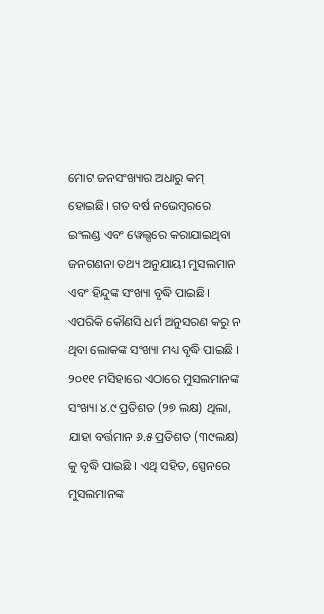ମୋଟ ଜନସଂଖ୍ୟାର ଅଧାରୁ କମ୍ ହୋଇଛି। ଗତ ବର୍ଷ ନଭେମ୍ବରରେ ଇଂଲଣ୍ଡ ଏବଂ ୱେଲ୍ସରେ କରାଯାଇଥିବା ଜନଗଣନା ତଥ୍ୟ ଅନୁଯାୟୀ ମୁସଲମାନ ଏବଂ ହିନ୍ଦୁଙ୍କ ସଂଖ୍ୟା ବୃଦ୍ଧି ପାଇଛି। ଏପରିକି କୌଣସି ଧର୍ମ ଅନୁସରଣ କରୁ ନ ଥିବା ଲୋକଙ୍କ ସଂଖ୍ୟା ମଧ୍ୟ ବୃଦ୍ଧି ପାଇଛି । ୨୦୧୧ ମସିହାରେ ଏଠାରେ ମୁସଲମାନଙ୍କ ସଂଖ୍ୟା ୪.୯ ପ୍ରତିଶତ (୨୭ ଲକ୍ଷ) ଥିଲା, ଯାହା ବର୍ତ୍ତମାନ ୬.୫ ପ୍ରତିଶତ (୩୯ଲକ୍ଷ) କୁ ବୃଦ୍ଧି ପାଇଛି । ଏଥି ସହିତ, ସ୍ପେନରେ ମୁସଲମାନଙ୍କ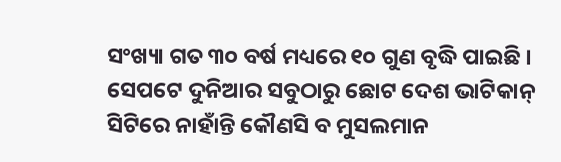ସଂଖ୍ୟା ଗତ ୩୦ ବର୍ଷ ମଧ୍ୟରେ ୧୦ ଗୁଣ ବୃଦ୍ଧି ପାଇଛି ।
ସେପଟେ ଦୁନିଆର ସବୁଠାରୁ ଛୋଟ ଦେଶ ଭାଟିକାନ୍ ସିଟିରେ ନାହାଁନ୍ତି କୌଣସି ବ ମୁସଲମାନ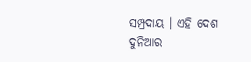ସମ୍ପ୍ରଦାୟ । ଏହି ଦେଶ ଦୁନିଆର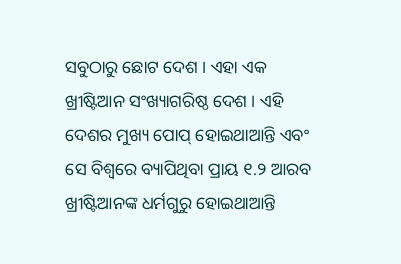ସବୁଠାରୁ ଛୋଟ ଦେଶ । ଏହା ଏକ ଖ୍ରୀଷ୍ଟିଆନ ସଂଖ୍ୟାଗରିଷ୍ଠ ଦେଶ । ଏହି ଦେଶର ମୁଖ୍ୟ ପୋପ୍ ହୋଇଥାଆନ୍ତି ଏବଂ ସେ ବିଶ୍ଵରେ ବ୍ୟାପିଥିବା ପ୍ରାୟ ୧.୨ ଆରବ ଖ୍ରୀଷ୍ଟିଆନଙ୍କ ଧର୍ମଗୁରୁ ହୋଇଥାଆନ୍ତି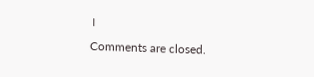।
Comments are closed.